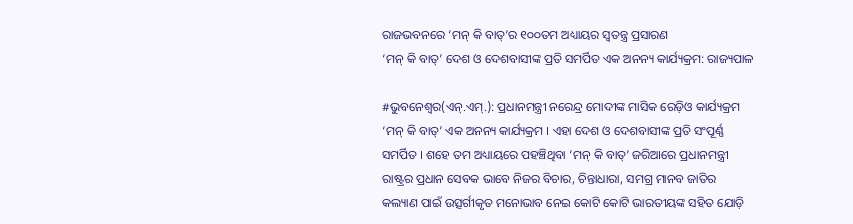ରାଜଭବନରେ ‘ମନ୍ କି ବାତ୍’ର ୧୦୦ତମ ଅଧ୍ୟାୟର ସ୍ୱତନ୍ତ୍ର ପ୍ରସାରଣ
‘ମନ୍ କି ବାତ୍’ ଦେଶ ଓ ଦେଶବାସୀଙ୍କ ପ୍ରତି ସମର୍ପିତ ଏକ ଅନନ୍ୟ କାର୍ଯ୍ୟକ୍ରମ: ରାଜ୍ୟପାଳ

#ଭୁବନେଶ୍ୱର(ଏନ୍.ଏମ୍.): ପ୍ରଧାନମନ୍ତ୍ରୀ ନରେନ୍ଦ୍ର ମୋଦୀଙ୍କ ମାସିକ ରେଡ଼ିଓ କାର୍ଯ୍ୟକ୍ରମ ‘ମନ୍ କି ବାତ୍’ ଏକ ଅନନ୍ୟ କାର୍ଯ୍ୟକ୍ରମ । ଏହା ଦେଶ ଓ ଦେଶବାସୀଙ୍କ ପ୍ରତି ସଂପୂର୍ଣ୍ଣ ସମର୍ପିତ । ଶହେ ତମ ଅଧ୍ୟାୟରେ ପହଞ୍ଚିଥିବା ‘ମନ୍ କି ବାତ୍’ ଜରିଆରେ ପ୍ରଧାନମନ୍ତ୍ରୀ ରାଷ୍ଟ୍ରର ପ୍ରଧାନ ସେବକ ଭାବେ ନିଜର ବିଚାର, ଚିନ୍ତାଧାରା, ସମଗ୍ର ମାନବ ଜାତିର କଲ୍ୟାଣ ପାଇଁ ଉତ୍ସର୍ଗୀକୃତ ମନୋଭାବ ନେଇ କୋଟି କୋଟି ଭାରତୀୟଙ୍କ ସହିତ ଯୋଡ଼ି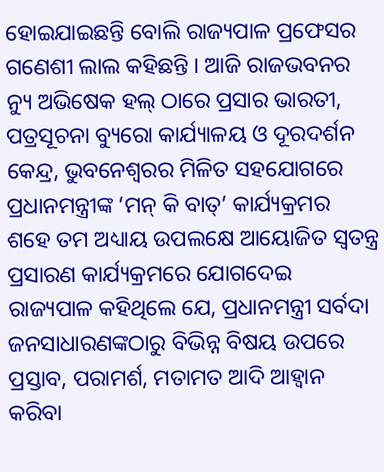ହୋଇଯାଇଛନ୍ତି ବୋଲି ରାଜ୍ୟପାଳ ପ୍ରଫେସର ଗଣେଶୀ ଲାଲ କହିଛନ୍ତି । ଆଜି ରାଜଭବନର ନ୍ୟୁ ଅଭିଷେକ ହଲ୍ ଠାରେ ପ୍ରସାର ଭାରତୀ, ପତ୍ରସୂଚନା ବ୍ୟୁରୋ କାର୍ଯ୍ୟାଳୟ ଓ ଦୂରଦର୍ଶନ କେନ୍ଦ୍ର, ଭୁବନେଶ୍ୱରର ମିଳିତ ସହଯୋଗରେ ପ୍ରଧାନମନ୍ତ୍ରୀଙ୍କ ‘ମନ୍ କି ବାତ୍’ କାର୍ଯ୍ୟକ୍ରମର ଶହେ ତମ ଅଧ୍ୟାୟ ଉପଲକ୍ଷେ ଆୟୋଜିତ ସ୍ୱତନ୍ତ୍ର ପ୍ରସାରଣ କାର୍ଯ୍ୟକ୍ରମରେ ଯୋଗଦେଇ ରାଜ୍ୟପାଳ କହିଥିଲେ ଯେ, ପ୍ରଧାନମନ୍ତ୍ରୀ ସର୍ବଦା ଜନସାଧାରଣଙ୍କଠାରୁ ବିଭିନ୍ନ ବିଷୟ ଉପରେ ପ୍ରସ୍ତାବ, ପରାମର୍ଶ, ମତାମତ ଆଦି ଆହ୍ୱାନ କରିବା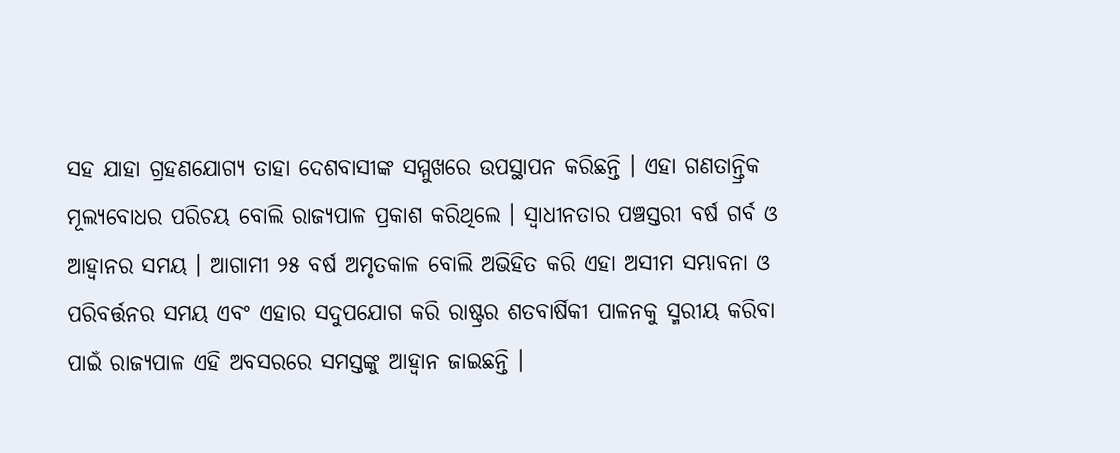ସହ ଯାହା ଗ୍ରହଣଯୋଗ୍ୟ ତାହା ଦେଶବାସୀଙ୍କ ସମ୍ମୁଖରେ ଉପସ୍ଥାପନ କରିଛନ୍ତି । ଏହା ଗଣତାନ୍ତ୍ରିକ ମୂଲ୍ୟବୋଧର ପରିଚୟ ବୋଲି ରାଜ୍ୟପାଳ ପ୍ରକାଶ କରିଥିଲେ । ସ୍ୱାଧୀନତାର ପଞ୍ଚସ୍ତରୀ ବର୍ଷ ଗର୍ବ ଓ ଆହ୍ୱାନର ସମୟ । ଆଗାମୀ ୨୫ ବର୍ଷ ଅମୃତକାଳ ବୋଲି ଅଭିହିତ କରି ଏହା ଅସୀମ ସମ୍ଭାବନା ଓ ପରିବର୍ତ୍ତନର ସମୟ ଏବଂ ଏହାର ସଦୁପଯୋଗ କରି ରାଷ୍ଟ୍ରର ଶତବାର୍ଷିକୀ ପାଳନକୁ ସ୍ମରୀୟ କରିବା ପାଇଁ ରାଜ୍ୟପାଳ ଏହି ଅବସରରେ ସମସ୍ତଙ୍କୁ ଆହ୍ୱାନ ଜାଇଛନ୍ତି ।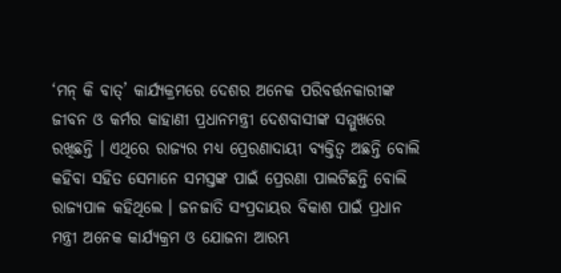‘ମନ୍ କି ବାତ୍’ କାର୍ଯ୍ୟକ୍ରମରେ ଦେଶର ଅନେକ ପରିବର୍ତ୍ତନକାରୀଙ୍କ ଜୀବନ ଓ କର୍ମର କାହାଣୀ ପ୍ରଧାନମନ୍ତ୍ରୀ ଦେଶବାସୀଙ୍କ ସମ୍ମୁଖରେ ରଖିଛନ୍ତି । ଏଥିରେ ରାଜ୍ୟର ମଧ୍ୟ ପ୍ରେରଣାଦାୟୀ ବ୍ୟକ୍ତିତ୍ୱ ଅଛନ୍ତି ବୋଲି କହିବା ସହିତ ସେମାନେ ସମସ୍ତଙ୍କ ପାଇଁ ପ୍ରେରଣା ପାଲଟିଛନ୍ତି ବୋଲି ରାଜ୍ୟପାଳ କହିଥିଲେ । ଜନଜାତି ସଂପ୍ରଦାୟର ବିକାଶ ପାଇଁ ପ୍ରଧାନ ମନ୍ତ୍ରୀ ଅନେକ କାର୍ଯ୍ୟକ୍ରମ ଓ ଯୋଜନା ଆରମ୍ଭ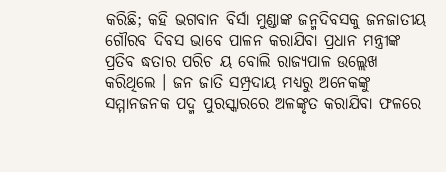କରିଛି; କହି ଭଗବାନ ବିର୍ସା ମୁଣ୍ଡାଙ୍କ ଜନ୍ମଦିବସକୁ ଜନଜାତୀୟ ଗୌରବ ଦିବସ ଭାବେ ପାଳନ କରାଯିବା ପ୍ରଧାନ ମନ୍ତ୍ରୀଙ୍କ ପ୍ରତିବ ଦ୍ଧତାର ପରିଚ ୟ ବୋଲି ରାଜ୍ୟପାଳ ଉଲ୍ଲେଖ କରିଥିଲେ । ଜନ ଜାତି ସମ୍ପ୍ରଦାୟ ମଧ୍ୟରୁ ଅନେକଙ୍କୁ ସମ୍ମାନଜନକ ପଦ୍ମ ପୁରସ୍କାରରେ ଅଳଙ୍କୃତ କରାଯିବା ଫଳରେ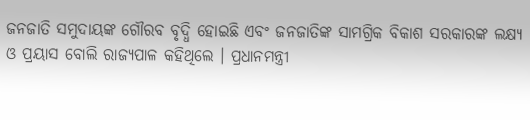ଜନଜାତି ସମୁଦାୟଙ୍କ ଗୌରବ ବୃଦ୍ଧି ହୋଇଛି ଏବଂ ଜନଜାତିଙ୍କ ସାମଗ୍ରିକ ବିକାଶ ସରକାରଙ୍କ ଲକ୍ଷ୍ୟ ଓ ପ୍ରୟାସ ବୋଲି ରାଜ୍ୟପାଳ କହିଥିଲେ । ପ୍ରଧାନମନ୍ତ୍ରୀ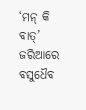‘ମନ୍ କି ବାତ୍’ ଜରିଆରେ ବସୁଧୈବ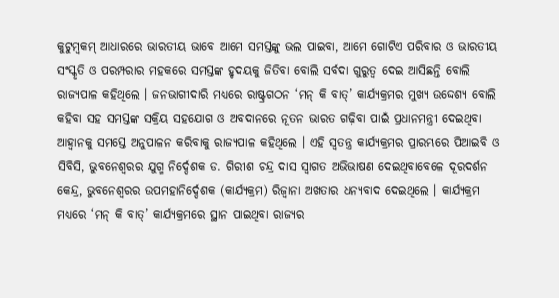କୁଟୁମ୍ବକମ୍ ଆଧାରରେ ଭାରତୀୟ ଭାବେ ଆମେ ସମସ୍ତଙ୍କୁ ଭଲ ପାଇବା, ଆମେ ଗୋଟିଏ ପରିବାର ଓ ଭାରତୀୟ ସଂସ୍କୃତି ଓ ପରମ୍ପରାର ମହକରେ ସମସ୍ତଙ୍କ ହୃଦୟକୁ ଜିତିବା ବୋଲି ସର୍ବଦା ଗୁରୁତ୍ୱ ଦେଇ ଆସିଛନ୍ତି ବୋଲି ରାଜ୍ୟପାଳ କହିଥିଲେ । ଜନଭାଗୀଦାରି ମଧ୍ୟରେ ରାଷ୍ଟ୍ରଗଠନ ‘ମନ୍ କି ବାତ୍’ କାର୍ଯ୍ୟକ୍ରମର ମୁଖ୍ୟ ଉଦ୍ଦେଶ୍ୟ ବୋଲି କହିବା ସହ ସମସ୍ତଙ୍କ ସକ୍ରିୟ ସହଯୋଗ ଓ ଅବଦାନରେ ନୂତନ ଭାରତ ଗଢ଼ିବା ପାଇଁ ପ୍ରଧାନମନ୍ତ୍ରୀ ଦେଇଥିବା ଆହ୍ୱାନକୁ ସମସ୍ତେ ଅନୁପାଳନ କରିବାକୁ ରାଜ୍ୟପାଳ କହିଥିଲେ । ଏହି ସ୍ୱତନ୍ତ୍ର କାର୍ଯ୍ୟକ୍ରମର ପ୍ରାରମ୍ଭରେ ପିଆଇବି ଓ ସିବିସି, ଭୁବନେଶ୍ୱରର ଯୁଗ୍ମ ନିର୍ଦ୍ଦେଶକ ଡ. ଗିରୀଶ ଚନ୍ଦ୍ର ଦାସ ସ୍ୱାଗତ ଅଭିଭାଷଣ ଦେଇଥିବାବେଳେ ଦୂରଦର୍ଶନ କେନ୍ଦ୍ର, ଭୁବନେଶ୍ୱରର ଉପମହାନିର୍ଦ୍ଦେଶକ (କାର୍ଯ୍ୟକ୍ରମ) ରିଜ୍ୱାନା ଅଖତାର ଧନ୍ୟବାଦ ଦେଇଥିଲେ । କାର୍ଯ୍ୟକ୍ରମ ମଧ୍ୟରେ ‘ମନ୍ କି ବାତ୍’ କାର୍ଯ୍ୟକ୍ରମରେ ସ୍ଥାନ ପାଇଥିବା ରାଜ୍ୟର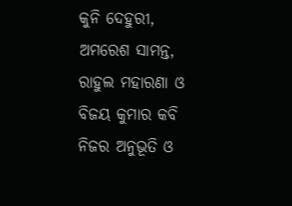କୁନି ଦେହୁରୀ, ଅମରେଶ ସାମନ୍ତ, ରାହୁଲ ମହାରଣା ଓ ବିଜୟ କୁମାର କବି ନିଜର ଅନୁଭୂତି ଓ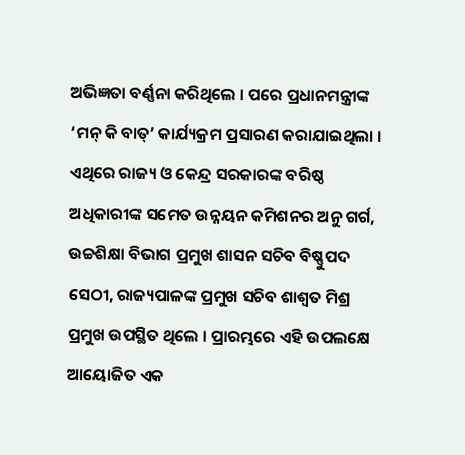ଅଭିଜ୍ଞତା ବର୍ଣ୍ଣନା କରିଥିଲେ । ପରେ ପ୍ରଧାନମନ୍ତ୍ରୀଙ୍କ ‘ମନ୍ କି ବାତ୍’ କାର୍ଯ୍ୟକ୍ରମ ପ୍ରସାରଣ କରାଯାଇଥିଲା । ଏଥିରେ ରାଜ୍ୟ ଓ କେନ୍ଦ୍ର ସରକାରଙ୍କ ବରିଷ୍ଠ ଅଧିକାରୀଙ୍କ ସମେତ ଉନ୍ନୟନ କମିଶନର ଅନୁ ଗର୍ଗ, ଉଚ୍ଚଶିକ୍ଷା ବିଭାଗ ପ୍ରମୁଖ ଶାସନ ସଚିବ ବିଷ୍ଣୁପଦ ସେଠୀ, ରାଜ୍ୟପାଳଙ୍କ ପ୍ରମୁଖ ସଚିବ ଶାଶ୍ୱତ ମିଶ୍ର ପ୍ରମୁଖ ଉପସ୍ଥିତ ଥିଲେ । ପ୍ରାରମ୍ଭରେ ଏହି ଉପଲକ୍ଷେ ଆୟୋଜିତ ଏକ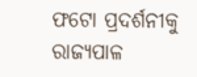ଫଟୋ ପ୍ରଦର୍ଶନୀକୁ ରାଜ୍ୟପାଳ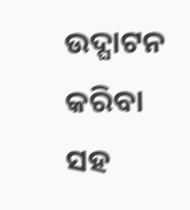ଉଦ୍ଘାଟନ କରିବା ସହ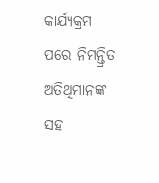କାର୍ଯ୍ୟକ୍ରମ ପରେ ନିମନ୍ତ୍ରିତ ଅତିଥିମାନଙ୍କ ସହ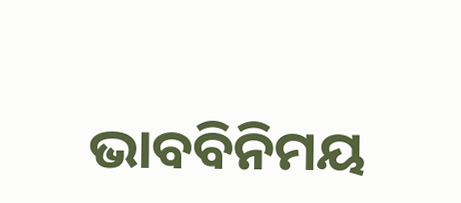ଭାବବିନିମୟ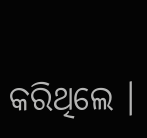କରିଥିଲେ ।